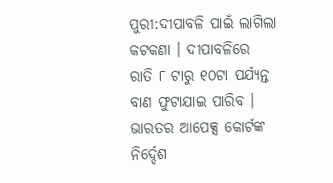ପୁରୀ:ଦୀପାବଳି ପାଇଁ ଲାଗିଲା କଟକଣା । ଦୀପାବଳିରେ ରାତି ୮ ଟାରୁ ୧୦ଟା ପର୍ଯ୍ୟନ୍ତ ବାଣ ଫୁଟାଯାଇ ପାରିବ । ଭାରତର ଆପେକ୍ସ କୋର୍ଟଙ୍କ ନିର୍ଦ୍ଦେଶ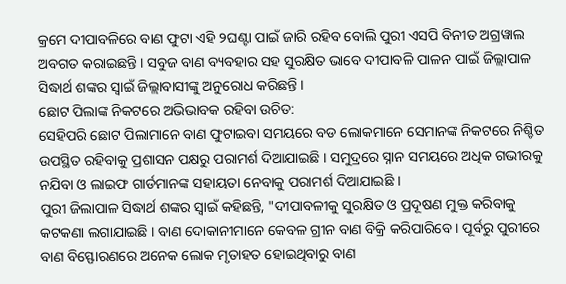କ୍ରମେ ଦୀପାବଳିରେ ବାଣ ଫୁଟା ଏହି ୨ଘଣ୍ଟା ପାଇଁ ଜାରି ରହିବ ବୋଲି ପୁରୀ ଏସପି ବିନୀତ ଅଗ୍ରୱାଲ ଅବଗତ କରାଇଛନ୍ତି । ସବୁଜ ବାଣ ବ୍ୟବହାର ସହ ସୁରକ୍ଷିତ ଭାବେ ଦୀପାବଳି ପାଳନ ପାଇଁ ଜିଲ୍ଲାପାଳ ସିଦ୍ଧାର୍ଥ ଶଙ୍କର ସ୍ୱାଇଁ ଜିଲ୍ଲାବାସୀଙ୍କୁ ଅନୁରୋଧ କରିଛନ୍ତି ।
ଛୋଟ ପିଲାଙ୍କ ନିକଟରେ ଅଭିଭାବକ ରହିବା ଉଚିତ:
ସେହିପରି ଛୋଟ ପିଲାମାନେ ବାଣ ଫୁଟାଇବା ସମୟରେ ବଡ ଲୋକମାନେ ସେମାନଙ୍କ ନିକଟରେ ନିଶ୍ଚିତ ଉପସ୍ଥିତ ରହିବାକୁ ପ୍ରଶାସନ ପକ୍ଷରୁ ପରାମର୍ଶ ଦିଆଯାଇଛି । ସମୁଦ୍ରରେ ସ୍ନାନ ସମୟରେ ଅଧିକ ଗଭୀରକୁ ନଯିବା ଓ ଲାଇଫ ଗାର୍ଡମାନଙ୍କ ସହାୟତା ନେବାକୁ ପରାମର୍ଶ ଦିଆଯାଇଛି ।
ପୁରୀ ଜିଲାପାଳ ସିଦ୍ଧାର୍ଥ ଶଙ୍କର ସ୍ବାଇଁ କହିଛନ୍ତି, "ଦୀପାବଳୀକୁ ସୁରକ୍ଷିତ ଓ ପ୍ରଦୂଷଣ ମୁକ୍ତ କରିବାକୁ କଟକଣା ଲଗାଯାଇଛି । ବାଣ ଦୋକାନୀମାନେ କେବଳ ଗ୍ରୀନ ବାଣ ବିକ୍ରି କରିପାରିବେ । ପୂର୍ବରୁ ପୁରୀରେ ବାଣ ବିସ୍ଫୋରଣରେ ଅନେକ ଲୋକ ମୃତାହତ ହୋଇଥିବାରୁ ବାଣ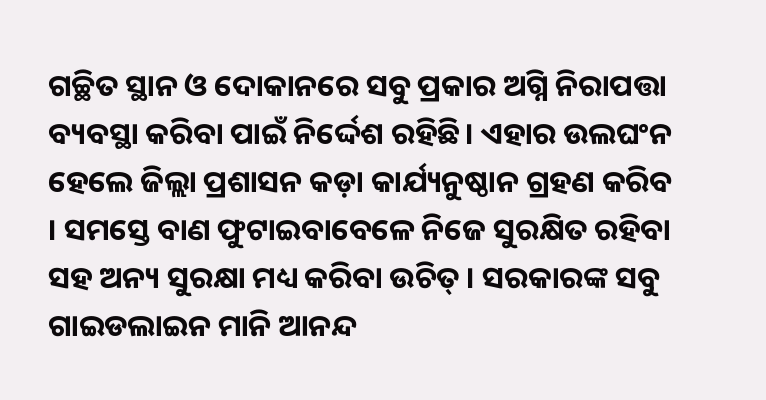ଗଚ୍ଛିତ ସ୍ଥାନ ଓ ଦୋକାନରେ ସବୁ ପ୍ରକାର ଅଗ୍ନି ନିରାପତ୍ତା ବ୍ୟବସ୍ଥା କରିବା ପାଇଁ ନିର୍ଦ୍ଦେଶ ରହିଛି। ଏହାର ଉଲଘଂନ ହେଲେ ଜିଲ୍ଲା ପ୍ରଶାସନ କଡ଼ା କାର୍ଯ୍ୟନୁଷ୍ଠାନ ଗ୍ରହଣ କରିବ । ସମସ୍ତେ ବାଣ ଫୁଟାଇବାବେଳେ ନିଜେ ସୁରକ୍ଷିତ ରହିବା ସହ ଅନ୍ୟ ସୁରକ୍ଷା ମଧ୍ୟ କରିବା ଉଚିତ୍ । ସରକାରଙ୍କ ସବୁ ଗାଇଡଲାଇନ ମାନି ଆନନ୍ଦ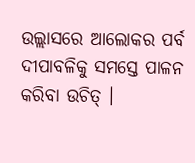ଉଲ୍ଲାସରେ ଆଲୋକର ପର୍ବ ଦୀପାବଳିକୁ ସମସ୍ତେ ପାଳନ କରିବା ଉଚିତ୍ ।